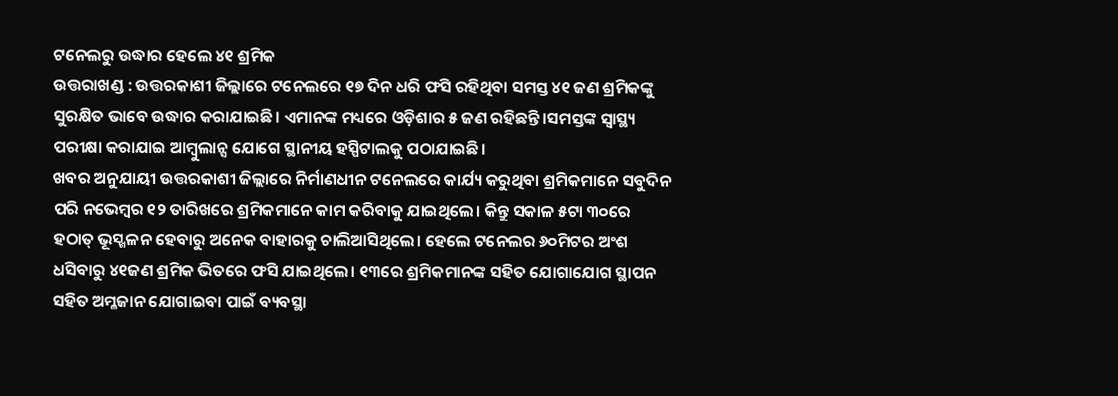ଟନେଲରୁ ଉଦ୍ଧାର ହେଲେ ୪୧ ଶ୍ରମିକ
ଉତ୍ତରାଖଣ୍ଡ : ଉତ୍ତରକାଶୀ ଜିଲ୍ଲାରେ ଟନେଲରେ ୧୭ ଦିନ ଧରି ଫସି ରହିଥିବା ସମସ୍ତ ୪୧ ଜଣ ଶ୍ରମିକଙ୍କୁ ସୁରକ୍ଷିତ ଭାବେ ଉଦ୍ଧାର କରାଯାଇଛି। ଏମାନଙ୍କ ମଧ୍ୟରେ ଓଡ଼ିଶାର ୫ ଜଣ ରହିଛନ୍ତି।ସମସ୍ତଙ୍କ ସ୍ୱାସ୍ଥ୍ୟ ପରୀକ୍ଷା କରାଯାଇ ଆମ୍ବୁଲାନ୍ସ ଯୋଗେ ସ୍ଥାନୀୟ ହସ୍ପିଟାଲକୁ ପଠାଯାଇଛି।
ଖବର ଅନୁଯାୟୀ ଉତ୍ତରକାଶୀ ଜିଲ୍ଲାରେ ନିର୍ମାଣଧୀନ ଟନେଲରେ କାର୍ଯ୍ୟ କରୁଥିବା ଶ୍ରମିକମାନେ ସବୁଦିନ ପରି ନଭେମ୍ବର ୧୨ ତାରିଖରେ ଶ୍ରମିକମାନେ କାମ କରିବାକୁ ଯାଇଥିଲେ। କିନ୍ତୁ ସକାଳ ୫ଟା ୩୦ରେ ହଠାତ୍ ଭୂସ୍ଖଳନ ହେବାରୁ ଅନେକ ବାହାରକୁ ଚାଲିଆସିଥିଲେ। ହେଲେ ଟନେଲର ୬୦ମିଟର ଅଂଶ ଧସିବାରୁ ୪୧ଜଣ ଶ୍ରମିକ ଭିତରେ ଫସି ଯାଇଥିଲେ। ୧୩ରେ ଶ୍ରମିକମାନଙ୍କ ସହିତ ଯୋଗାଯୋଗ ସ୍ଥାପନ ସହିତ ଅମ୍ଳଜାନ ଯୋଗାଇବା ପାଇଁ ବ୍ୟବସ୍ଥା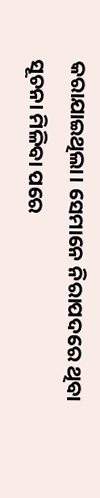କରାଯାଇଥିଲା। ସେମାନେ ନିରାପଦରେ ଥିବା ସୂଚନା ମିଳିବା ପରେ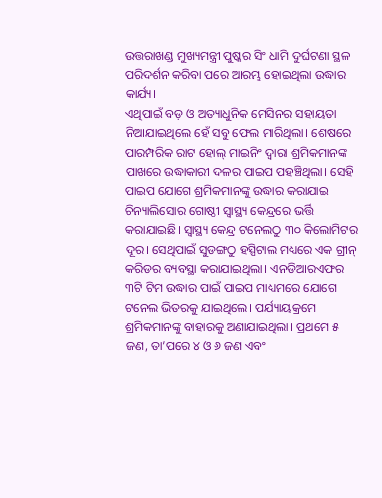ଉତ୍ତରାଖଣ୍ଡ ମୁଖ୍ୟମନ୍ତ୍ରୀ ପୁଷ୍କର ସିଂ ଧାମି ଦୁର୍ଘଟଣା ସ୍ଥଳ ପରିଦର୍ଶନ କରିବା ପରେ ଆରମ୍ଭ ହୋଇଥିଲା ଉଦ୍ଧାର କାର୍ଯ୍ୟ।
ଏଥିପାଇଁ ବଡ଼ ଓ ଅତ୍ୟାଧୁନିକ ମେସିନର ସହାୟତା ନିଆଯାଇଥିଲେ ହେଁ ସବୁ ଫେଲ ମାରିଥିଲା। ଶେଷରେ ପାରମ୍ପରିକ ରାଟ ହୋଲ୍ ମାଇନିଂ ଦ୍ୱାରା ଶ୍ରମିକମାନଙ୍କ ପାଖରେ ଉଦ୍ଧାକାରୀ ଦଳର ପାଇପ ପହଞ୍ଚିଥିଲା। ସେହି ପାଇପ ଯୋଗେ ଶ୍ରମିକମାନଙ୍କୁ ଉଦ୍ଧାର କରାଯାଇ ଚିନ୍ୟାଲିସୋର ଗୋଷ୍ଠୀ ସ୍ୱାସ୍ଥ୍ୟ କେନ୍ଦ୍ରରେ ଭର୍ତ୍ତି କରାଯାଇଛି। ସ୍ୱାସ୍ଥ୍ୟ କେନ୍ଦ୍ର ଟନେଲଠୁ ୩୦ କିଲୋମିଟର ଦୂର। ସେଥିପାଇଁ ସୁଡଙ୍ଗଠୁ ହସ୍ପିଟାଲ ମଧ୍ୟରେ ଏକ ଗ୍ରୀନ୍ କରିଡର ବ୍ୟବସ୍ଥା କରାଯାଇଥିଲା। ଏନଡିଆରଏଫର ୩ଟି ଟିମ ଉଦ୍ଧାର ପାଇଁ ପାଇପ ମାଧ୍ୟମରେ ଯୋଗେ ଟନେଲ ଭିତରକୁ ଯାଇଥିଲେ। ପର୍ଯ୍ୟାୟକ୍ରମେ ଶ୍ରମିକମାନଙ୍କୁ ବାହାରକୁ ଅଣାଯାଇଥିଲା। ପ୍ରଥମେ ୫ ଜଣ, ତା’ପରେ ୪ ଓ ୬ ଜଣ ଏବଂ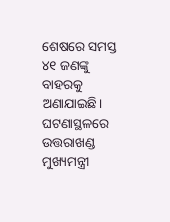ଶେଷରେ ସମସ୍ତ ୪୧ ଜଣଙ୍କୁ ବାହରକୁ ଅଣାଯାଇଛି। ଘଟଣାସ୍ଥଳରେ ଉତ୍ତରାଖଣ୍ଡ ମୁଖ୍ୟମନ୍ତ୍ରୀ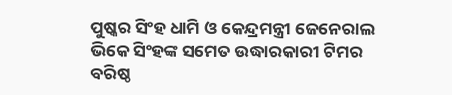ପୁଷ୍କର ସିଂହ ଧାମି ଓ କେନ୍ଦ୍ରମନ୍ତ୍ରୀ ଜେନେରାଲ ଭିକେ ସିଂହଙ୍କ ସମେତ ଉଦ୍ଧାରକାରୀ ଟିମର ବରିଷ୍ଠ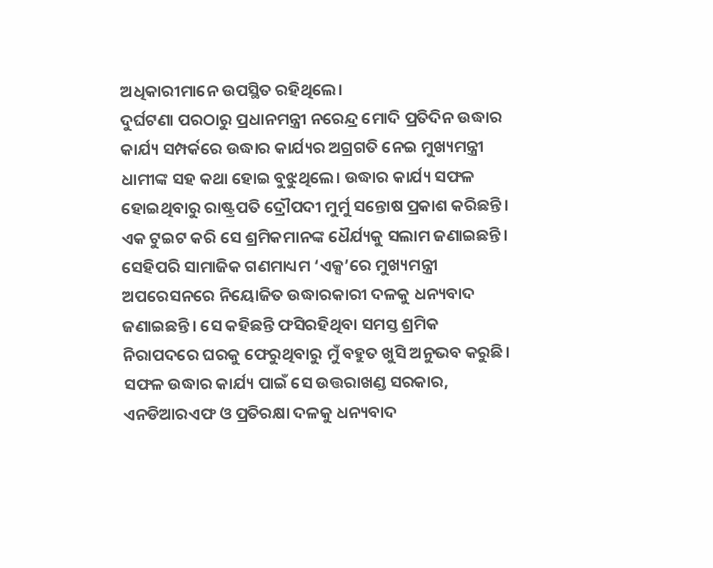ଅଧିକାରୀମାନେ ଉପସ୍ଥିତ ରହିଥିଲେ।
ଦୁର୍ଘଟଣା ପରଠାରୁ ପ୍ରଧାନମନ୍ତ୍ରୀ ନରେନ୍ଦ୍ର ମୋଦି ପ୍ରତିଦିନ ଉଦ୍ଧାର କାର୍ଯ୍ୟ ସମ୍ପର୍କରେ ଉଦ୍ଧାର କାର୍ଯ୍ୟର ଅଗ୍ରଗତି ନେଇ ମୁଖ୍ୟମନ୍ତ୍ରୀ ଧାମୀଙ୍କ ସହ କଥା ହୋଇ ବୁଝୁଥିଲେ। ଉଦ୍ଧାର କାର୍ଯ୍ୟ ସଫଳ ହୋଇଥିବାରୁ ରାଷ୍ଟ୍ରପତି ଦ୍ରୌପଦୀ ମୁର୍ମୁ ସନ୍ତୋଷ ପ୍ରକାଶ କରିଛନ୍ତି। ଏକ ଟୁଇଟ କରି ସେ ଶ୍ରମିକମାନଙ୍କ ଧୈର୍ଯ୍ୟକୁ ସଲାମ ଜଣାଇଛନ୍ତି। ସେହିପରି ସାମାଜିକ ଗଣମାଧ୍ୟମ ‘ଏକ୍ସ’ରେ ମୁଖ୍ୟମନ୍ତ୍ରୀ ଅପରେସନରେ ନିୟୋଜିତ ଉଦ୍ଧାରକାରୀ ଦଳକୁ ଧନ୍ୟବାଦ ଜଣାଇଛନ୍ତି। ସେ କହିଛନ୍ତି ଫସିରହିଥିବା ସମସ୍ତ ଶ୍ରମିକ ନିରାପଦରେ ଘରକୁ ଫେରୁଥିବାରୁ ମୁଁ ବହୁତ ଖୁସି ଅନୁଭବ କରୁଛି। ସଫଳ ଉଦ୍ଧାର କାର୍ଯ୍ୟ ପାଇଁ ସେ ଉତ୍ତରାଖଣ୍ଡ ସରକାର, ଏନଡିଆରଏଫ ଓ ପ୍ରତିରକ୍ଷା ଦଳକୁ ଧନ୍ୟବାଦ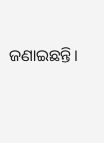ଜଣାଇଛନ୍ତି।